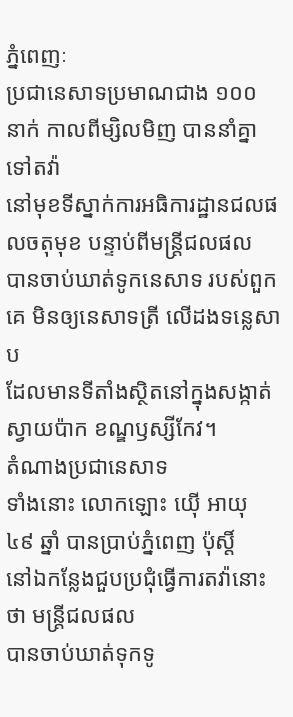ភ្នំពេញៈ
ប្រជានេសាទប្រមាណជាង ១០០ នាក់ កាលពីម្សិលមិញ បាននាំគ្នាទៅតវ៉ា
នៅមុខទីស្នាក់ការអធិការដ្ឋានជលផលចតុមុខ បន្ទាប់ពីមន្ត្រីជលផល
បានចាប់ឃាត់ទូកនេសាទ របស់ពួកគេ មិនឲ្យនេសាទត្រី លើដងទន្លេសាប
ដែលមានទីតាំងស្ថិតនៅក្នុងសង្កាត់ស្វាយប៉ាក ខណ្ឌឫស្សីកែវ។
តំណាងប្រជានេសាទ
ទាំងនោះ លោកឡោះ យ៉ើ អាយុ ៤៩ ឆ្នាំ បានប្រាប់ភ្នំពេញ ប៉ុស្តិ៍
នៅឯកន្លែងជួបប្រជុំធ្វើការតវ៉ានោះថា មន្ត្រីជលផល
បានចាប់ឃាត់ទុកទូ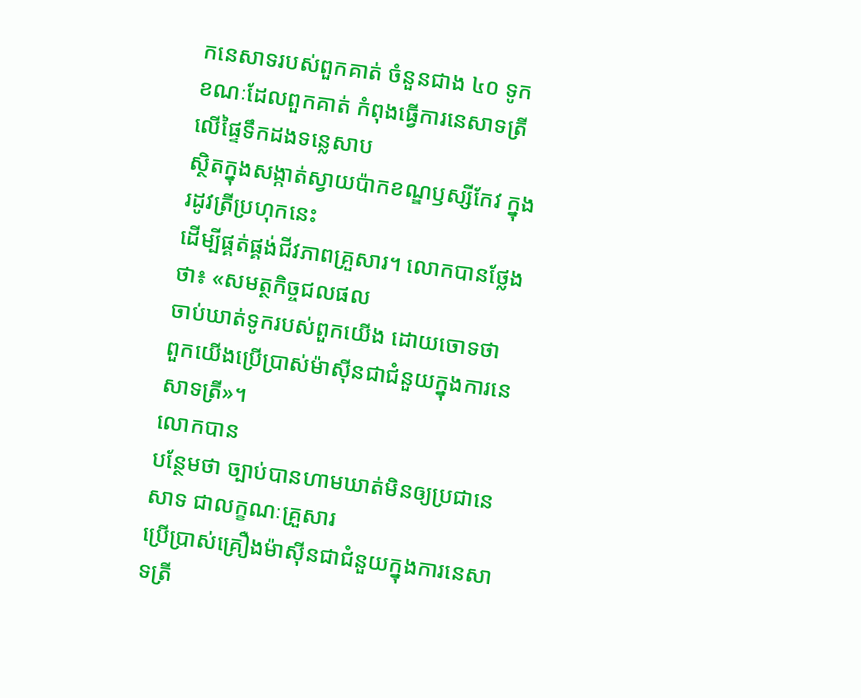កនេសាទរបស់ពួកគាត់ ចំនួនជាង ៤០ ទូក
ខណៈដែលពួកគាត់ កំពុងធ្វើការនេសាទត្រីលើផ្ទៃទឹកដងទន្លេសាប
ស្ថិតក្នុងសង្កាត់ស្វាយប៉ាកខណ្ឌឫស្សីកែវ ក្នុងរដូវត្រីប្រហុកនេះ
ដើម្បីផ្គត់ផ្គង់ជីវភាពគ្រួសារ។ លោកបានថ្លែងថា៖ «សមត្ថកិច្ចជលផល
ចាប់ឃាត់ទូករបស់ពួកយើង ដោយចោទថា
ពួកយើងប្រើប្រាស់ម៉ាស៊ីនជាជំនួយក្នុងការនេសាទត្រី»។
លោកបាន
បន្ថែមថា ច្បាប់បានហាមឃាត់មិនឲ្យប្រជានេសាទ ជាលក្ខណៈគ្រួសារ
ប្រើប្រាស់គ្រឿងម៉ាស៊ីនជាជំនួយក្នុងការនេសាទត្រី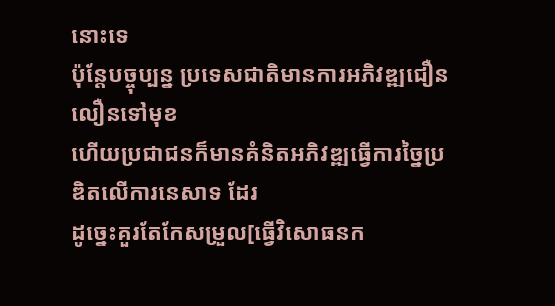នោះទេ
ប៉ុន្តែបច្ចុប្បន្ន ប្រទេសជាតិមានការអភិវឌ្ឍជឿនលឿនទៅមុខ
ហើយប្រជាជនក៏មានគំនិតអភិវឌ្ឍធ្វើការច្នៃប្រឌិតលើការនេសាទ ដែរ
ដូច្នេះគួរតែកែសម្រួល[ធ្វើវិសោធនក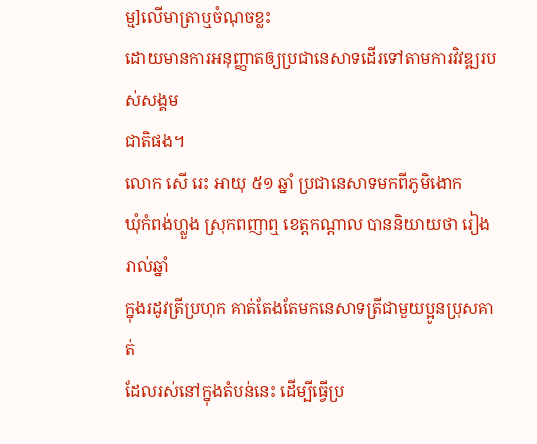ម្ម]លើមាត្រាឬចំណុចខ្លះ
ដោយមានការអនុញ្ញាតឲ្យប្រជានេសាទដើរទៅតាមការវិវឌ្ឍរបស់សង្គម
ជាតិផង។
លោក សើ រេះ អាយុ ៥១ ឆ្នាំ ប្រជានេសាទមកពីភូមិងោក
ឃុំកំពង់ហ្លួង ស្រុកពញាឮ ខេត្តកណ្ដាល បាននិយាយថា រៀងរាល់ឆ្នាំ
ក្នុងរដូវត្រីប្រហុក គាត់តែងតែមកនេសាទត្រីជាមួយប្អូនប្រុសគាត់
ដែលរស់នៅក្នុងតំបន់នេះ ដើម្បីធ្វើប្រ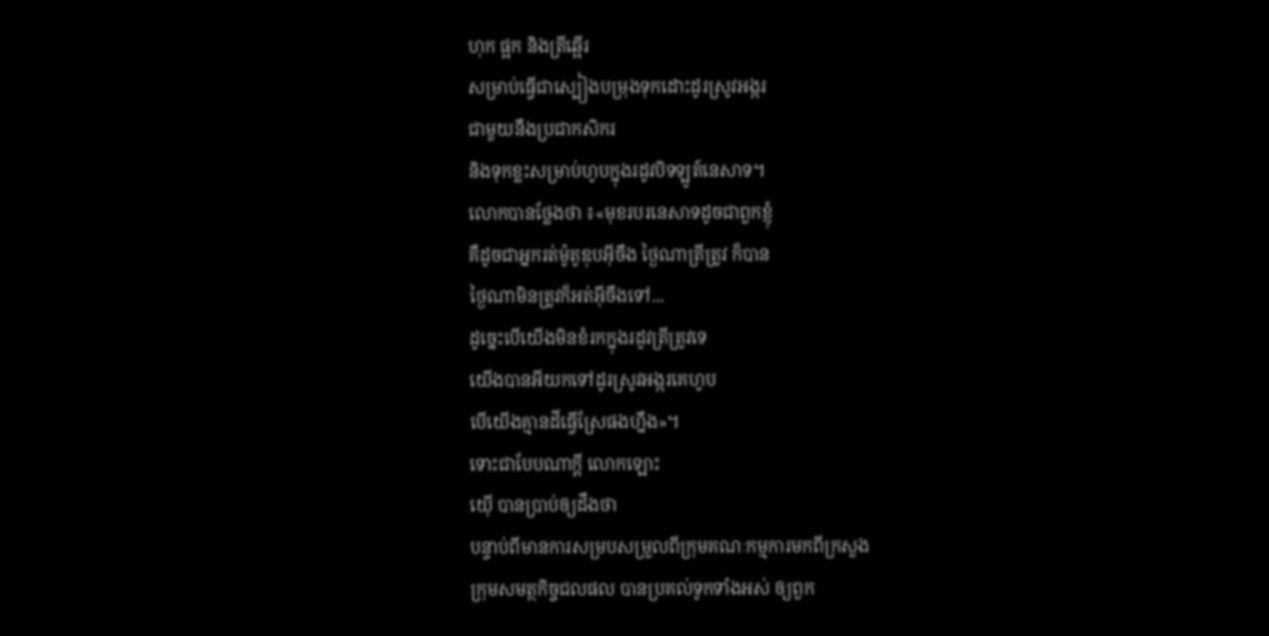ហុក ផ្អក និងត្រីឆ្អើរ
សម្រាប់ធ្វើជាស្បៀងបម្រុងទុកដោះដូរស្រូវអង្ករ
ជាមួយនឹងប្រជាកសិករ
និងទុកខ្លះសម្រាប់ហូបក្នុងរដូវបិទឡូត៍នេសាទ។
លោកបានថ្លែងថា ៖«មុខរបរនេសាទដូចជាពួកខ្ញុំ
គឺដូចជាអ្នករត់ម៉ូតូឌុបអ៊ីចឹង ថ្ងៃណាត្រីត្រូវ ក៏បាន
ថ្ងៃណាមិនត្រូវក៏អត់អ៊ីចឹងទៅ...
ដូច្នេះបើយើងមិនខំរកក្នុងរដូវត្រីត្រូវទេ
យើងបានអីយកទៅដូរស្រូវអង្ករគេហូប
បើយើងគ្មានដីធ្វើស្រែផងហ្នឹង»។
ទោះជាបែបណាក្ដី លោកឡោះ
យ៉ើ បានប្រាប់ឲ្យដឹងថា
បន្ទាប់ពីមានការសម្របសម្រួលពីក្រុមគណៈកម្មការមកពីក្រសួង
ក្រុមសមត្ថកិច្ចជលផល បានប្រគល់ទូកទាំងអស់ ឲ្យពួក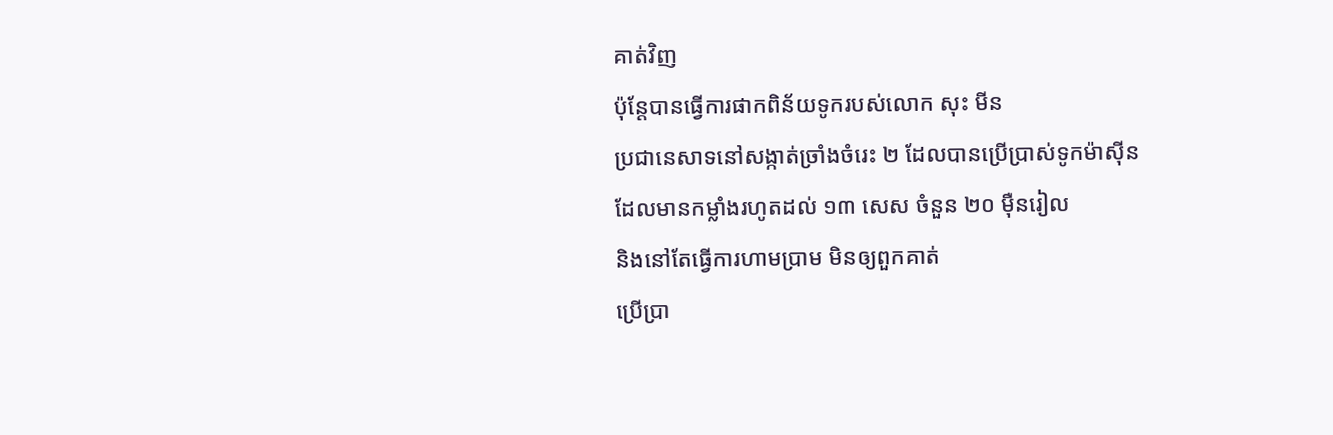គាត់វិញ
ប៉ុន្តែបានធ្វើការផាកពិន័យទូករបស់លោក សុះ មីន
ប្រជានេសាទនៅសង្កាត់ច្រាំងចំរេះ ២ ដែលបានប្រើប្រាស់ទូកម៉ាស៊ីន
ដែលមានកម្លាំងរហូតដល់ ១៣ សេស ចំនួន ២០ ម៉ឺនរៀល
និងនៅតែធ្វើការហាមប្រាម មិនឲ្យពួកគាត់
ប្រើប្រា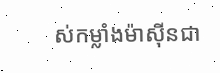ស់កម្លាំងម៉ាស៊ីនជា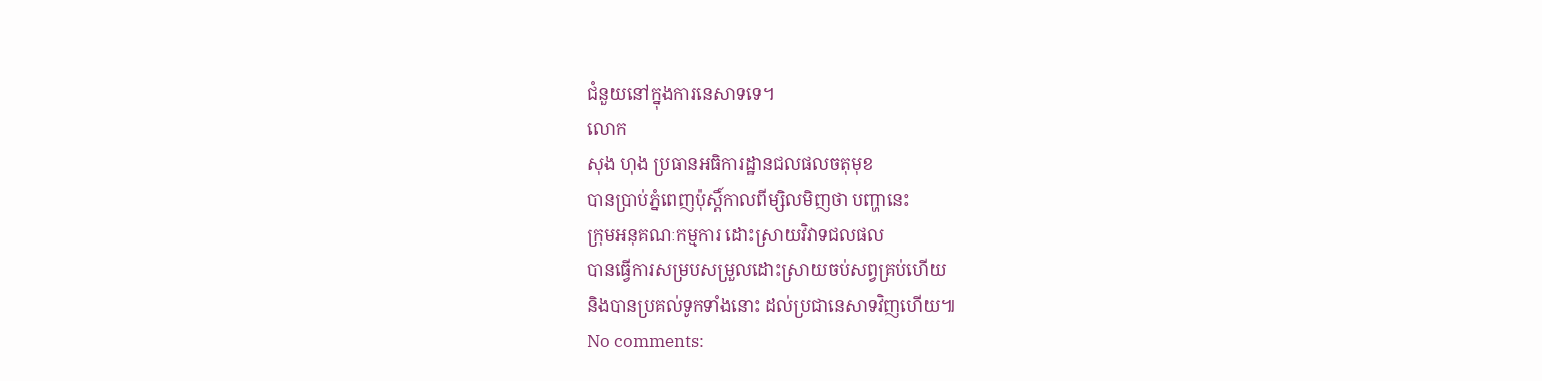ជំនួយនៅក្នុងការនេសាទទេ។
លោក
សុង ហុង ប្រធានអធិការដ្ឋានជលផលចតុមុខ
បានប្រាប់ភ្នំពេញប៉ុស្តិ៍កាលពីម្សិលមិញថា បញ្ហានេះ
ក្រុមអនុគណៈកម្មការ ដោះស្រាយវិវាទជលផល
បានធ្វើការសម្របសម្រួលដោះស្រាយចប់សព្វគ្រប់ហើយ
និងបានប្រគល់ទូកទាំងនោះ ដល់ប្រជានេសាទវិញហើយ៕
No comments: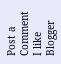Post a Comment
I like Blogger